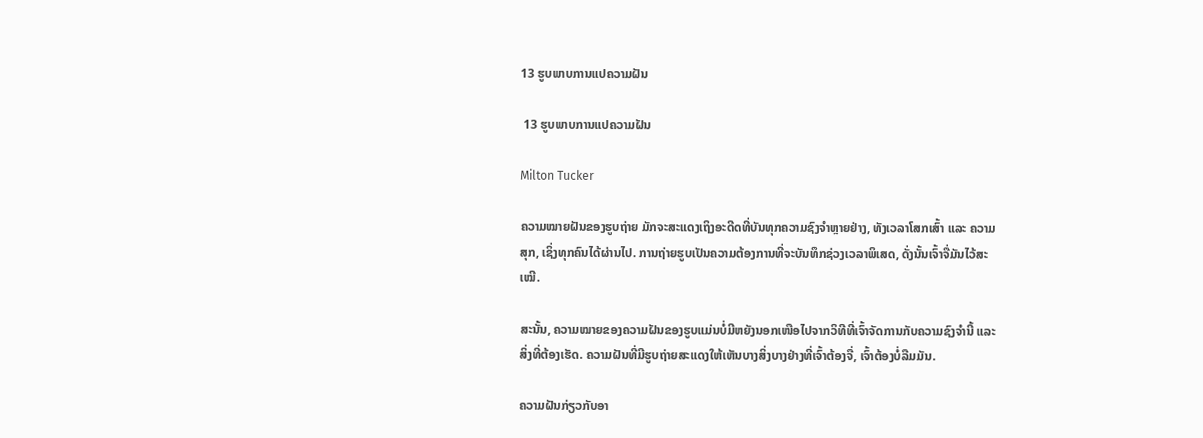13 ຮູບພາບການແປຄວາມຝັນ

 13 ຮູບພາບການແປຄວາມຝັນ

Milton Tucker

ຄວາມໝາຍຝັນຂອງຮູບຖ່າຍ ມັກຈະສະແດງເຖິງອະດີດທີ່ບັນທຸກຄວາມຊົງຈຳຫຼາຍຢ່າງ, ທັງເວລາໂສກເສົ້າ ແລະ ຄວາມສຸກ, ເຊິ່ງທຸກຄົນໄດ້ຜ່ານໄປ. ການຖ່າຍຮູບເປັນຄວາມຕ້ອງການທີ່ຈະບັນທຶກຊ່ວງເວລາພິເສດ, ດັ່ງນັ້ນເຈົ້າຈື່ມັນໄວ້ສະເໝີ.

ສະນັ້ນ, ຄວາມໝາຍຂອງຄວາມຝັນຂອງຮູບແມ່ນບໍ່ມີຫຍັງນອກເໜືອໄປຈາກວິທີທີ່ເຈົ້າຈັດການກັບຄວາມຊົງຈຳນີ້ ແລະສິ່ງທີ່ຕ້ອງເຮັດ. ຄວາມຝັນທີ່ມີຮູບຖ່າຍສະແດງໃຫ້ເຫັນບາງສິ່ງບາງຢ່າງທີ່ເຈົ້າຕ້ອງຈື່, ເຈົ້າຕ້ອງບໍ່ລືມມັນ.

ຄວາມຝັນກ່ຽວກັບອາ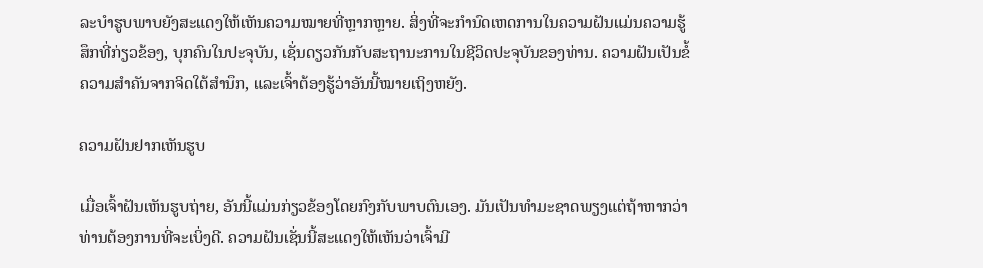ລະບໍາຮູບພາບຍັງສະແດງໃຫ້ເຫັນຄວາມໝາຍທີ່ຫຼາກຫຼາຍ. ສິ່ງທີ່ຈະກໍານົດເຫດການໃນຄວາມຝັນແມ່ນຄວາມຮູ້ສຶກທີ່ກ່ຽວຂ້ອງ, ບຸກຄົນໃນປະຈຸບັນ, ເຊັ່ນດຽວກັນກັບສະຖານະການໃນຊີວິດປະຈຸບັນຂອງທ່ານ. ຄວາມຝັນເປັນຂໍ້ຄວາມສຳຄັນຈາກຈິດໃຕ້ສຳນຶກ, ແລະເຈົ້າຕ້ອງຮູ້ວ່າອັນນີ້ໝາຍເຖິງຫຍັງ.

ຄວາມຝັນຢາກເຫັນຮູບ

ເມື່ອເຈົ້າຝັນເຫັນຮູບຖ່າຍ, ອັນນີ້ແມ່ນກ່ຽວຂ້ອງໂດຍກົງກັບພາບຕົນເອງ. ມັນເປັນທໍາມະຊາດພຽງແຕ່ຖ້າຫາກວ່າທ່ານຕ້ອງການທີ່ຈະເບິ່ງດີ. ຄວາມຝັນເຊັ່ນນີ້ສະແດງໃຫ້ເຫັນວ່າເຈົ້າມີ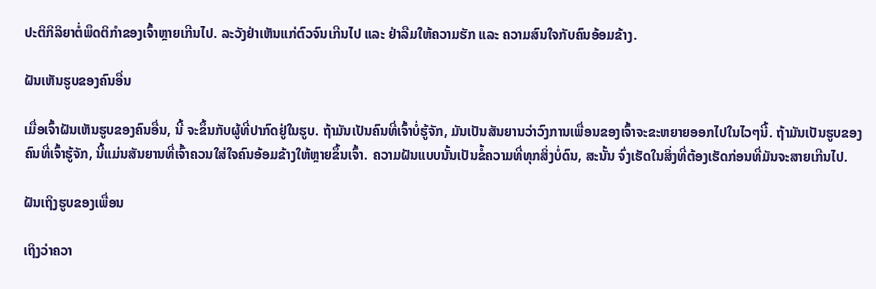ປະຕິກິລິຍາຕໍ່ພຶດຕິກຳຂອງເຈົ້າຫຼາຍເກີນໄປ. ລະວັງຢ່າເຫັນແກ່ຕົວຈົນເກີນໄປ ແລະ ຢ່າລືມໃຫ້ຄວາມຮັກ ແລະ ຄວາມສົນໃຈກັບຄົນອ້ອມຂ້າງ.

ຝັນເຫັນຮູບຂອງຄົນອື່ນ

ເມື່ອເຈົ້າຝັນເຫັນຮູບຂອງຄົນອື່ນ, ນີ້ ຈະຂຶ້ນກັບຜູ້ທີ່ປາກົດຢູ່ໃນຮູບ. ຖ້າມັນເປັນຄົນທີ່ເຈົ້າບໍ່ຮູ້ຈັກ, ມັນເປັນສັນຍານວ່າວົງການເພື່ອນຂອງເຈົ້າຈະຂະຫຍາຍອອກໄປໃນໄວໆນີ້. ຖ້າມັນເປັນຮູບຂອງຄົນທີ່ເຈົ້າຮູ້ຈັກ, ນີ້ແມ່ນສັນຍານທີ່ເຈົ້າຄວນໃສ່ໃຈຄົນອ້ອມຂ້າງໃຫ້ຫຼາຍຂຶ້ນເຈົ້າ. ຄວາມຝັນແບບນັ້ນເປັນຂໍ້ຄວາມທີ່ທຸກສິ່ງບໍ່ດົນ, ສະນັ້ນ ຈົ່ງເຮັດໃນສິ່ງທີ່ຕ້ອງເຮັດກ່ອນທີ່ມັນຈະສາຍເກີນໄປ.

ຝັນເຖິງຮູບຂອງເພື່ອນ

ເຖິງວ່າຄວາ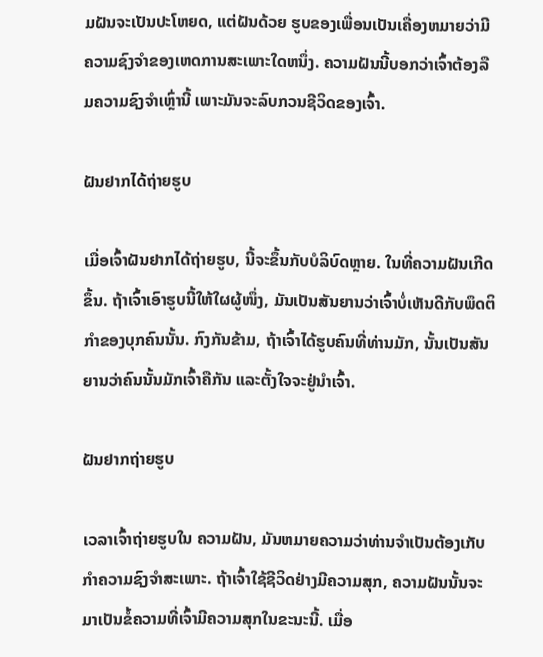ມຝັນຈະເປັນປະໂຫຍດ, ແຕ່ຝັນດ້ວຍ ຮູບຂອງເພື່ອນເປັນເຄື່ອງຫມາຍວ່າມີຄວາມຊົງຈໍາຂອງເຫດການສະເພາະໃດຫນຶ່ງ. ຄວາມຝັນນີ້ບອກວ່າເຈົ້າຕ້ອງລືມຄວາມຊົງຈຳເຫຼົ່ານີ້ ເພາະມັນຈະລົບກວນຊີວິດຂອງເຈົ້າ.

ຝັນຢາກໄດ້ຖ່າຍຮູບ

ເມື່ອເຈົ້າຝັນຢາກໄດ້ຖ່າຍຮູບ, ນີ້ຈະຂຶ້ນກັບບໍລິບົດຫຼາຍ. ໃນທີ່ຄວາມຝັນເກີດຂຶ້ນ. ຖ້າເຈົ້າເອົາຮູບນີ້ໃຫ້ໃຜຜູ້ໜຶ່ງ, ມັນເປັນສັນຍານວ່າເຈົ້າບໍ່ເຫັນດີກັບພຶດຕິກຳຂອງບຸກຄົນນັ້ນ. ກົງກັນຂ້າມ, ຖ້າເຈົ້າໄດ້ຮູບຄົນທີ່ທ່ານມັກ, ນັ້ນເປັນສັນຍານວ່າຄົນນັ້ນມັກເຈົ້າຄືກັນ ແລະຕັ້ງໃຈຈະຢູ່ນຳເຈົ້າ.

ຝັນຢາກຖ່າຍຮູບ

ເວລາເຈົ້າຖ່າຍຮູບໃນ ຄວາມຝັນ, ມັນຫມາຍຄວາມວ່າທ່ານຈໍາເປັນຕ້ອງເກັບກໍາຄວາມຊົງຈໍາສະເພາະ. ຖ້າເຈົ້າໃຊ້ຊີວິດຢ່າງມີຄວາມສຸກ, ຄວາມຝັນນັ້ນຈະມາເປັນຂໍ້ຄວາມທີ່ເຈົ້າມີຄວາມສຸກໃນຂະນະນີ້. ເມື່ອ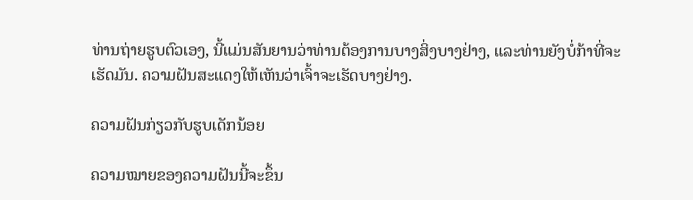ທ່ານຖ່າຍຮູບຕົວເອງ, ນີ້ແມ່ນສັນຍານວ່າທ່ານຕ້ອງການບາງສິ່ງບາງຢ່າງ, ແລະທ່ານຍັງບໍ່ກ້າທີ່ຈະເຮັດມັນ. ຄວາມຝັນສະແດງໃຫ້ເຫັນວ່າເຈົ້າຈະເຮັດບາງຢ່າງ.

ຄວາມຝັນກ່ຽວກັບຮູບເດັກນ້ອຍ

ຄວາມໝາຍຂອງຄວາມຝັນນີ້ຈະຂຶ້ນ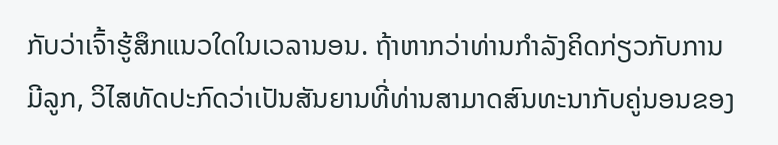ກັບວ່າເຈົ້າຮູ້ສຶກແນວໃດໃນເວລານອນ. ຖ້າຫາກວ່າທ່ານກໍາລັງຄິດກ່ຽວກັບການມີລູກ, ວິໄສທັດປະກົດວ່າເປັນສັນຍານທີ່ທ່ານສາມາດສົນທະນາກັບຄູ່ນອນຂອງ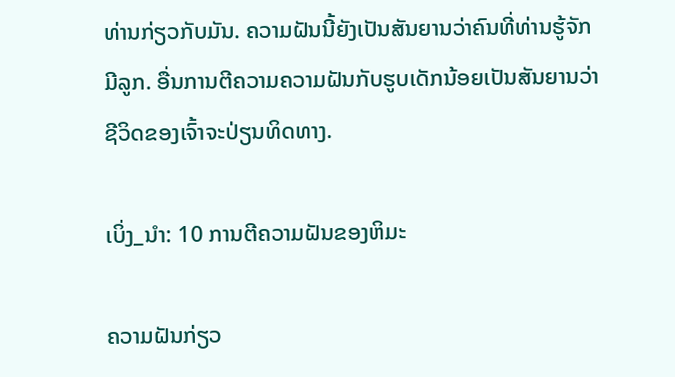ທ່ານກ່ຽວກັບມັນ. ຄວາມຝັນນີ້ຍັງເປັນສັນຍານວ່າຄົນທີ່ທ່ານຮູ້ຈັກມີລູກ. ອື່ນການຕີຄວາມຄວາມຝັນກັບຮູບເດັກນ້ອຍເປັນສັນຍານວ່າຊີວິດຂອງເຈົ້າຈະປ່ຽນທິດທາງ.

ເບິ່ງ_ນຳ: 10 ການຕີຄວາມຝັນຂອງຫິມະ

ຄວາມຝັນກ່ຽວ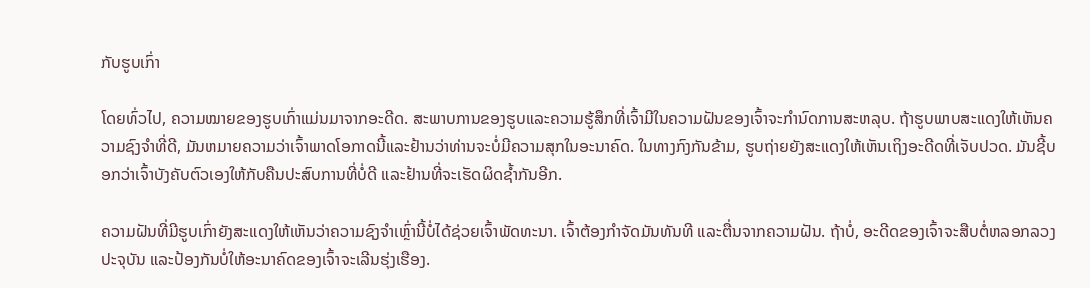ກັບຮູບເກົ່າ

ໂດຍທົ່ວໄປ, ຄວາມໝາຍຂອງຮູບເກົ່າແມ່ນມາຈາກອະດີດ. ສະພາບການຂອງຮູບແລະຄວາມຮູ້ສຶກທີ່ເຈົ້າມີໃນຄວາມຝັນຂອງເຈົ້າຈະກໍານົດການສະຫລຸບ. ຖ້າຮູບພາບສະແດງໃຫ້ເຫັນຄວາມຊົງຈໍາທີ່ດີ, ມັນຫມາຍຄວາມວ່າເຈົ້າພາດໂອກາດນີ້ແລະຢ້ານວ່າທ່ານຈະບໍ່ມີຄວາມສຸກໃນອະນາຄົດ. ໃນທາງກົງກັນຂ້າມ, ຮູບຖ່າຍຍັງສະແດງໃຫ້ເຫັນເຖິງອະດີດທີ່ເຈັບປວດ. ມັນຊີ້ບອກວ່າເຈົ້າບັງຄັບຕົວເອງໃຫ້ກັບຄືນປະສົບການທີ່ບໍ່ດີ ແລະຢ້ານທີ່ຈະເຮັດຜິດຊໍ້າກັນອີກ.

ຄວາມຝັນທີ່ມີຮູບເກົ່າຍັງສະແດງໃຫ້ເຫັນວ່າຄວາມຊົງຈໍາເຫຼົ່ານີ້ບໍ່ໄດ້ຊ່ວຍເຈົ້າພັດທະນາ. ເຈົ້າຕ້ອງກໍາຈັດມັນທັນທີ ແລະຕື່ນຈາກຄວາມຝັນ. ຖ້າບໍ່, ອະດີດຂອງເຈົ້າຈະສືບຕໍ່ຫລອກລວງປະຈຸບັນ ແລະປ້ອງກັນບໍ່ໃຫ້ອະນາຄົດຂອງເຈົ້າຈະເລີນຮຸ່ງເຮືອງ.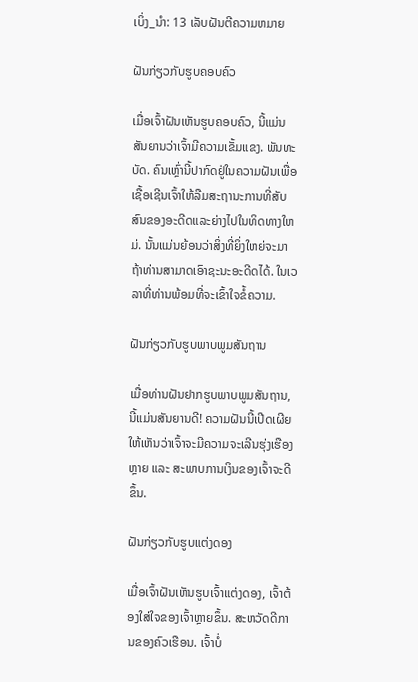ເບິ່ງ_ນຳ: 13 ເລັບຝັນຕີຄວາມຫມາຍ

ຝັນກ່ຽວກັບຮູບຄອບຄົວ

ເມື່ອເຈົ້າຝັນເຫັນຮູບຄອບຄົວ, ນີ້ແມ່ນສັນຍານວ່າເຈົ້າມີຄວາມເຂັ້ມແຂງ. ພັນທະບັດ. ຄົນເຫຼົ່ານີ້ປາກົດຢູ່ໃນຄວາມຝັນເພື່ອເຊື້ອເຊີນເຈົ້າໃຫ້ລືມສະຖານະການທີ່ສັບສົນຂອງອະດີດແລະຍ່າງໄປໃນທິດທາງໃຫມ່. ນັ້ນແມ່ນຍ້ອນວ່າສິ່ງທີ່ຍິ່ງໃຫຍ່ຈະມາຖ້າທ່ານສາມາດເອົາຊະນະອະດີດໄດ້. ໃນເວລາທີ່ທ່ານພ້ອມທີ່ຈະເຂົ້າໃຈຂໍ້ຄວາມ.

ຝັນກ່ຽວກັບຮູບພາບພູມສັນຖານ

ເມື່ອທ່ານຝັນຢາກຮູບພາບພູມສັນຖານ, ນີ້ແມ່ນສັນຍານດີ! ຄວາມຝັນນີ້ເປີດເຜີຍໃຫ້ເຫັນວ່າເຈົ້າຈະມີຄວາມຈະເລີນຮຸ່ງເຮືອງຫຼາຍ ແລະ ສະພາບການເງິນຂອງເຈົ້າຈະດີຂຶ້ນ.

ຝັນກ່ຽວກັບຮູບແຕ່ງດອງ

ເມື່ອເຈົ້າຝັນເຫັນຮູບເຈົ້າແຕ່ງດອງ, ເຈົ້າຕ້ອງໃສ່ໃຈຂອງເຈົ້າຫຼາຍຂຶ້ນ. ສະຫວັດດີການຂອງຄົວເຮືອນ. ເຈົ້າບໍ່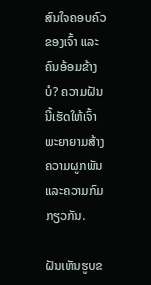ສົນໃຈຄອບຄົວຂອງເຈົ້າ ແລະຄົນອ້ອມຂ້າງບໍ? ຄວາມຝັນນີ້ເຮັດໃຫ້ເຈົ້າພະຍາຍາມສ້າງຄວາມຜູກພັນແລະຄວາມກົມກຽວກັນ.

ຝັນເຫັນຮູບຂ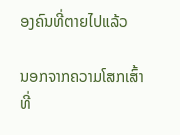ອງຄົນທີ່ຕາຍໄປແລ້ວ

ນອກຈາກຄວາມໂສກເສົ້າທີ່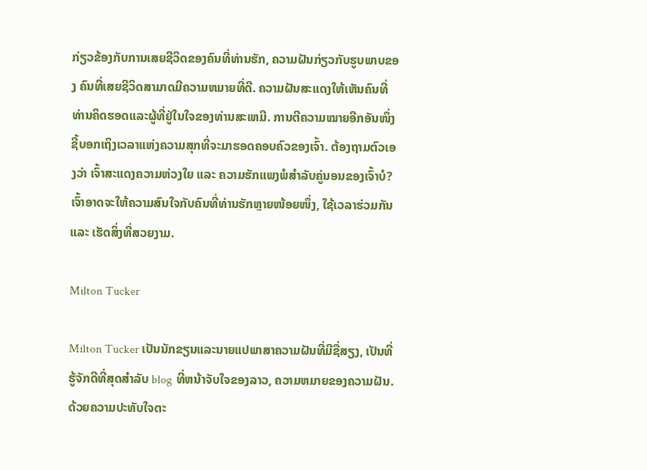ກ່ຽວຂ້ອງກັບການເສຍຊີວິດຂອງຄົນທີ່ທ່ານຮັກ, ຄວາມຝັນກ່ຽວກັບຮູບພາບຂອງ ຄົນທີ່ເສຍຊີວິດສາມາດມີຄວາມຫມາຍທີ່ດີ. ຄວາມຝັນສະແດງໃຫ້ເຫັນຄົນທີ່ທ່ານຄິດຮອດແລະຜູ້ທີ່ຢູ່ໃນໃຈຂອງທ່ານສະເຫມີ. ການຕີຄວາມໝາຍອີກອັນໜຶ່ງຊີ້ບອກເຖິງເວລາແຫ່ງຄວາມສຸກທີ່ຈະມາຮອດຄອບຄົວຂອງເຈົ້າ. ຕ້ອງຖາມຕົວເອງວ່າ ເຈົ້າສະແດງຄວາມຫ່ວງໃຍ ແລະ ຄວາມຮັກແພງພໍສໍາລັບຄູ່ນອນຂອງເຈົ້າບໍ? ເຈົ້າອາດຈະໃຫ້ຄວາມສົນໃຈກັບຄົນທີ່ທ່ານຮັກຫຼາຍໜ້ອຍໜຶ່ງ, ໃຊ້ເວລາຮ່ວມກັນ ແລະ ເຮັດສິ່ງທີ່ສວຍງາມ.

Milton Tucker

Milton Tucker ເປັນນັກຂຽນແລະນາຍແປພາສາຄວາມຝັນທີ່ມີຊື່ສຽງ, ເປັນທີ່ຮູ້ຈັກດີທີ່ສຸດສໍາລັບ blog ທີ່ຫນ້າຈັບໃຈຂອງລາວ, ຄວາມຫມາຍຂອງຄວາມຝັນ. ດ້ວຍຄວາມປະທັບໃຈຕະ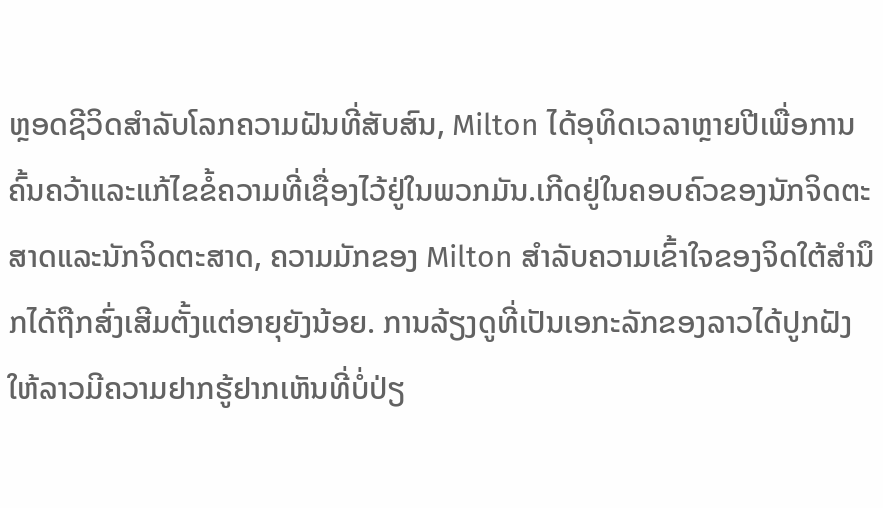ຫຼອດຊີວິດສໍາລັບໂລກຄວາມຝັນທີ່ສັບສົນ, Milton ໄດ້ອຸທິດເວລາຫຼາຍປີເພື່ອການຄົ້ນຄວ້າແລະແກ້ໄຂຂໍ້ຄວາມທີ່ເຊື່ອງໄວ້ຢູ່ໃນພວກມັນ.ເກີດຢູ່ໃນຄອບຄົວຂອງນັກຈິດຕະສາດແລະນັກຈິດຕະສາດ, ຄວາມມັກຂອງ Milton ສໍາລັບຄວາມເຂົ້າໃຈຂອງຈິດໃຕ້ສໍານຶກໄດ້ຖືກສົ່ງເສີມຕັ້ງແຕ່ອາຍຸຍັງນ້ອຍ. ການລ້ຽງດູທີ່ເປັນເອກະລັກຂອງລາວໄດ້ປູກຝັງໃຫ້ລາວມີຄວາມຢາກຮູ້ຢາກເຫັນທີ່ບໍ່ປ່ຽ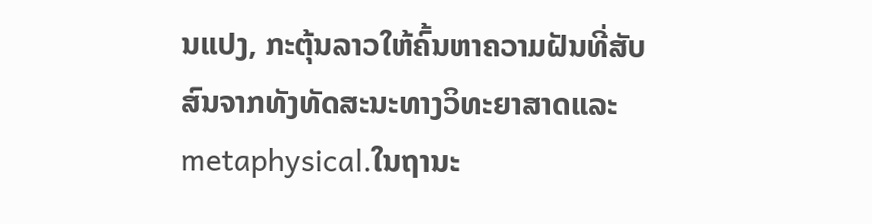ນແປງ, ກະຕຸ້ນລາວໃຫ້ຄົ້ນຫາຄວາມຝັນທີ່ສັບສົນຈາກທັງທັດສະນະທາງວິທະຍາສາດແລະ metaphysical.ໃນຖານະ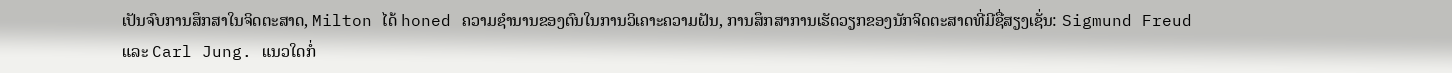ເປັນຈົບການສຶກສາໃນຈິດຕະສາດ, Milton ໄດ້ honed ຄວາມຊໍານານຂອງຕົນໃນການວິເຄາະຄວາມຝັນ, ການສຶກສາການເຮັດວຽກຂອງນັກຈິດຕະສາດທີ່ມີຊື່ສຽງເຊັ່ນ: Sigmund Freud ແລະ Carl Jung. ແນວໃດກໍ່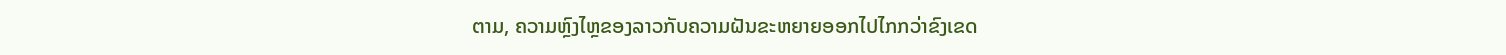ຕາມ, ຄວາມຫຼົງໄຫຼຂອງລາວກັບຄວາມຝັນຂະຫຍາຍອອກໄປໄກກວ່າຂົງເຂດ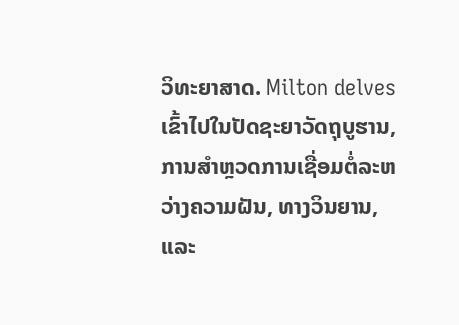ວິທະຍາສາດ. Milton delves ເຂົ້າໄປໃນປັດຊະຍາວັດຖຸບູຮານ, ການສໍາຫຼວດການເຊື່ອມຕໍ່ລະຫວ່າງຄວາມຝັນ, ທາງວິນຍານ, ແລະ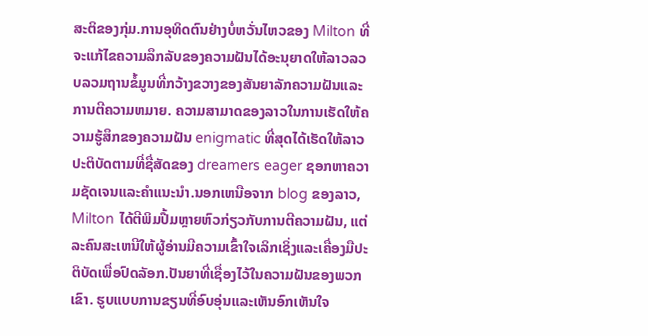ສະຕິຂອງກຸ່ມ.ການອຸທິດຕົນຢ່າງບໍ່ຫວັ່ນໄຫວຂອງ Milton ທີ່ຈະແກ້ໄຂຄວາມລຶກລັບຂອງຄວາມຝັນໄດ້ອະນຸຍາດໃຫ້ລາວລວບລວມຖານຂໍ້ມູນທີ່ກວ້າງຂວາງຂອງສັນຍາລັກຄວາມຝັນແລະການຕີຄວາມຫມາຍ. ຄວາມສາມາດຂອງລາວໃນການເຮັດໃຫ້ຄວາມຮູ້ສຶກຂອງຄວາມຝັນ enigmatic ທີ່ສຸດໄດ້ເຮັດໃຫ້ລາວປະຕິບັດຕາມທີ່ຊື່ສັດຂອງ dreamers eager ຊອກຫາຄວາມຊັດເຈນແລະຄໍາແນະນໍາ.ນອກເຫນືອຈາກ blog ຂອງລາວ, Milton ໄດ້ຕີພິມປື້ມຫຼາຍຫົວກ່ຽວກັບການຕີຄວາມຝັນ, ແຕ່ລະຄົນສະເຫນີໃຫ້ຜູ້ອ່ານມີຄວາມເຂົ້າໃຈເລິກເຊິ່ງແລະເຄື່ອງມືປະຕິບັດເພື່ອປົດລັອກ.ປັນຍາທີ່ເຊື່ອງໄວ້ໃນຄວາມຝັນຂອງພວກເຂົາ. ຮູບແບບການຂຽນທີ່ອົບອຸ່ນແລະເຫັນອົກເຫັນໃຈ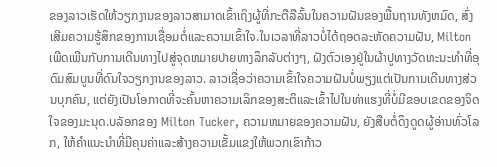ຂອງລາວເຮັດໃຫ້ວຽກງານຂອງລາວສາມາດເຂົ້າເຖິງຜູ້ທີ່ກະຕືລືລົ້ນໃນຄວາມຝັນຂອງພື້ນຖານທັງຫມົດ, ສົ່ງເສີມຄວາມຮູ້ສຶກຂອງການເຊື່ອມຕໍ່ແລະຄວາມເຂົ້າໃຈ.ໃນເວລາທີ່ລາວບໍ່ໄດ້ຖອດລະຫັດຄວາມຝັນ, Milton ເພີດເພີນກັບການເດີນທາງໄປສູ່ຈຸດຫມາຍປາຍທາງລຶກລັບຕ່າງໆ, ຝັງຕົວເອງຢູ່ໃນຜ້າປູທາງວັດທະນະທໍາທີ່ອຸດົມສົມບູນທີ່ດົນໃຈວຽກງານຂອງລາວ. ລາວເຊື່ອວ່າຄວາມເຂົ້າໃຈຄວາມຝັນບໍ່ພຽງແຕ່ເປັນການເດີນທາງສ່ວນບຸກຄົນ, ແຕ່ຍັງເປັນໂອກາດທີ່ຈະຄົ້ນຫາຄວາມເລິກຂອງສະຕິແລະເຂົ້າໄປໃນທ່າແຮງທີ່ບໍ່ມີຂອບເຂດຂອງຈິດໃຈຂອງມະນຸດ.ບລັອກຂອງ Milton Tucker, ຄວາມຫມາຍຂອງຄວາມຝັນ, ຍັງສືບຕໍ່ດຶງດູດຜູ້ອ່ານທົ່ວໂລກ, ໃຫ້ຄໍາແນະນໍາທີ່ມີຄຸນຄ່າແລະສ້າງຄວາມເຂັ້ມແຂງໃຫ້ພວກເຂົາກ້າວ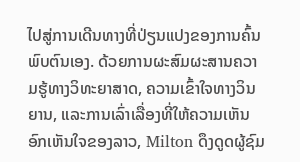ໄປສູ່ການເດີນທາງທີ່ປ່ຽນແປງຂອງການຄົ້ນພົບຕົນເອງ. ດ້ວຍການຜະສົມຜະສານຄວາມຮູ້ທາງວິທະຍາສາດ, ຄວາມເຂົ້າໃຈທາງວິນຍານ, ແລະການເລົ່າເລື່ອງທີ່ໃຫ້ຄວາມເຫັນອົກເຫັນໃຈຂອງລາວ, Milton ດຶງດູດຜູ້ຊົມ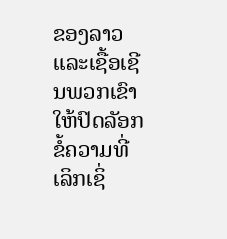ຂອງລາວແລະເຊື້ອເຊີນພວກເຂົາໃຫ້ປົດລັອກຂໍ້ຄວາມທີ່ເລິກເຊິ່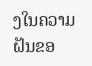ງໃນຄວາມຝັນຂອ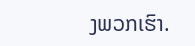ງພວກເຮົາ.